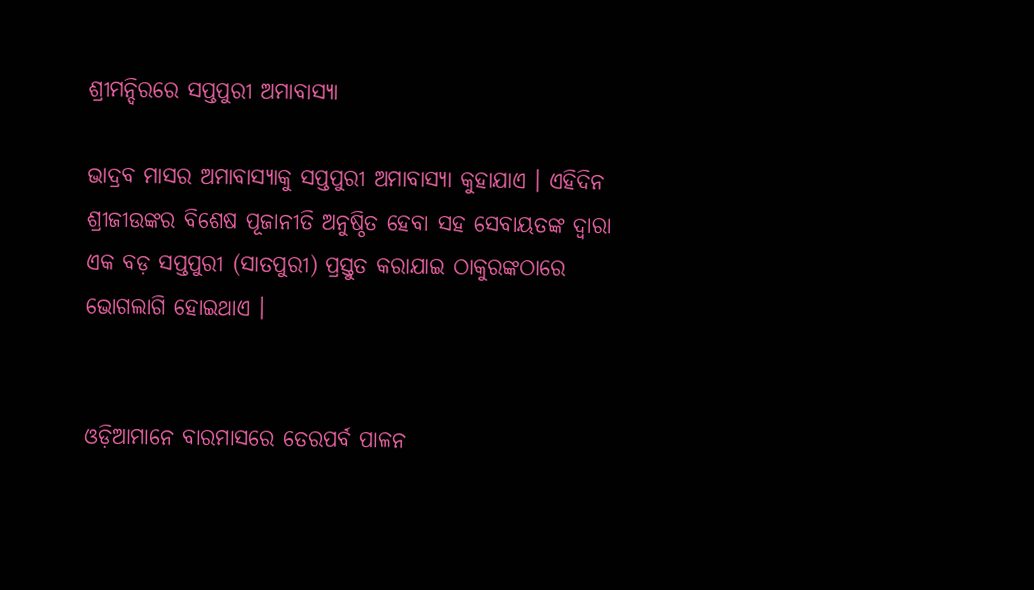ଶ୍ରୀମନ୍ଦିରରେ ସପ୍ତପୁରୀ ଅମାବାସ୍ଯା

ଭାଦ୍ରବ ମାସର ଅମାବାସ୍ୟାକୁ ସପ୍ତପୁରୀ ଅମାବାସ୍ୟା କୁହାଯାଏ । ଏହିଦିନ ଶ୍ରୀଜୀଉଙ୍କର ବିଶେଷ ପୂଜାନୀତି ଅନୁଷ୍ଠିତ ହେବା ସହ ସେବାୟତଙ୍କ ଦ୍ୱାରା ଏକ ବଡ଼ ସପ୍ତପୁରୀ (ସାତପୁରୀ) ପ୍ରସ୍ତୁତ କରାଯାଇ ଠାକୁରଙ୍କଠାରେ ଭୋଗଲାଗି ହୋଇଥାଏ ।


ଓଡ଼ିଆମାନେ ବାରମାସରେ ତେରପର୍ବ ପାଳନ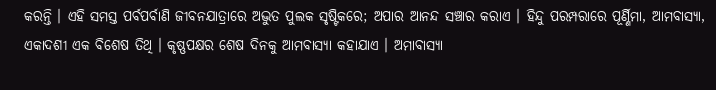କରନ୍ତି । ଏହି ସମସ୍ତ ପର୍ବପର୍ବାଣି ଜୀବନଯାତ୍ରାରେ ଅଦ୍ଭୁତ ପୁଲକ ସୃଷ୍ଟିକରେ; ଅପାର ଆନନ୍ଦ ସଞ୍ଚାର କରାଏ । ହିନ୍ଦୁ ପରମ୍ପରାରେ ପୂର୍ଣ୍ଣିମା, ଆମବାସ୍ୟା, ଏକାଦଶୀ ଏକ ବିଶେଷ ତିଥି । କୃଷ୍ଣପକ୍ଷର ଶେଷ ଦିନକୁ ଆମବାସ୍ୟା କହାଯାଏ । ଅମାବାସ୍ୟା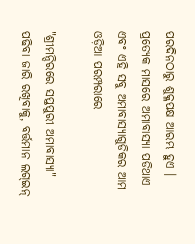ପରଦିନଠାରୁ ଶୁକ୍ଳପକ୍ଷ ଆରମ୍ଭ ହୁଏ । ପ୍ରତ୍ୟେକ ମାସରେ ଅମାବାସ୍ୟା ପଡିଥାଏ ଏବଂ ଏହି ସବୁ ଅମାବାସ୍ୟାଗୁଡିକର ଆମ ଓଡ଼ିଆ ପରମ୍ପରାରେ

"ଶ୍ରୀମନ୍ଦିରରେ ସପ୍ତପୁରୀ ଅମାବାସ୍ଯା" ପଢିବା ଜାରି ରଖିବାକୁ, ବର୍ତ୍ତମାନ ଲଗ୍ଇନ୍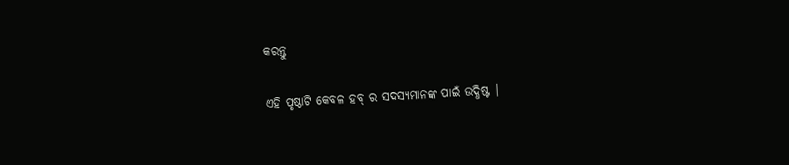କରନ୍ତୁ

ଏହି ପୃଷ୍ଠାଟି କେବଳ ହବ୍ ର ସଦସ୍ୟମାନଙ୍କ ପାଇଁ ଉଦ୍ଧିଷ୍ଟ |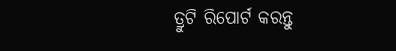ତ୍ରୁଟି ରିପୋର୍ଟ କରନ୍ତୁ